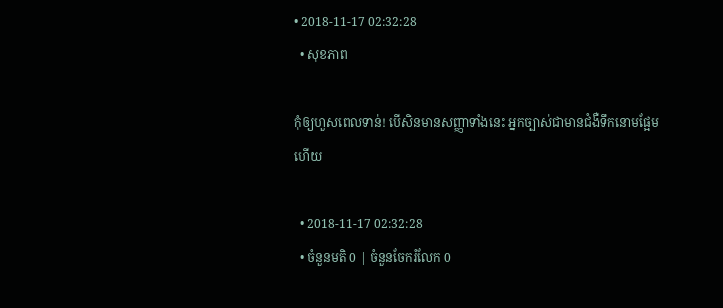• 2018-11-17 02:32:28
  • សុខភាព

កុំឲ្យហួសពេលទាន់! បើសិនមានសញ្ញាទាំងនេះ អ្នកច្បាស់ជាមានជំងឺទឹកនោមផ្អែមហើយ

  • 2018-11-17 02:32:28
  • ចំនួនមតិ 0 | ចំនួនចែករំលែក 0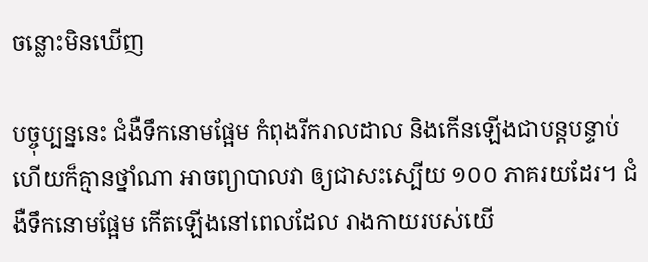ចន្លោះមិនឃើញ

បច្ចុប្បន្ននេះ ជំងឺទឹកនោមផ្អែម កំពុងរីករាលដាល និងកើនឡើងជាបន្តបន្ទាប់ ហើយក៏គ្មានថ្នាំណា អាចព្យាបាលវា ឲ្យជាសះស្បើយ ១០០ ភាគរយដែរ។ ជំងឺទឹកនោមផ្អែម កើតឡើងនៅពេលដែល រាងកាយរបស់យើ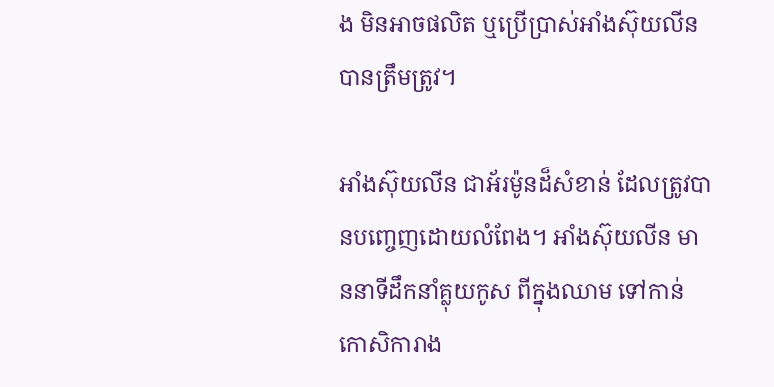ង មិនអាចផលិត ឬប្រើប្រាស់អាំងស៊ុយលីន បានត្រឹមត្រូវ។

អាំងស៊ុយលីន ជាអ័រម៉ូនដ៏សំខាន់ ដែលត្រូវបានបញ្ចេញដោយលំពែង។ អាំងស៊ុយលីន មាននាទីដឹកនាំគ្លុយកូស ពីក្នុងឈាម ទៅកាន់កោសិការាង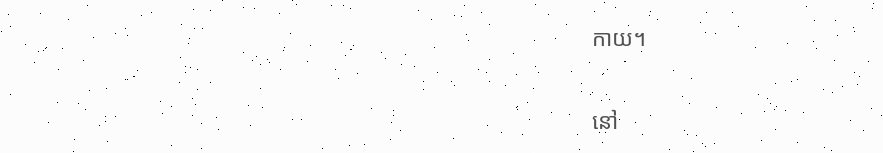កាយ។

នៅ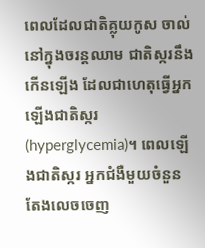ពេលដែលជាតិគ្លុយកូស ចាល់នៅក្នុងចរន្តឈាម ជាតិស្ករនឹងកើនឡើង ដែលជាហេតុធ្វើអ្នក ឡើងជាតិស្ករ (hyperglycemia)។ ពេលឡើងជាតិស្ករ អ្នកជំងឺមួយចំនួន តែងលេចចេញ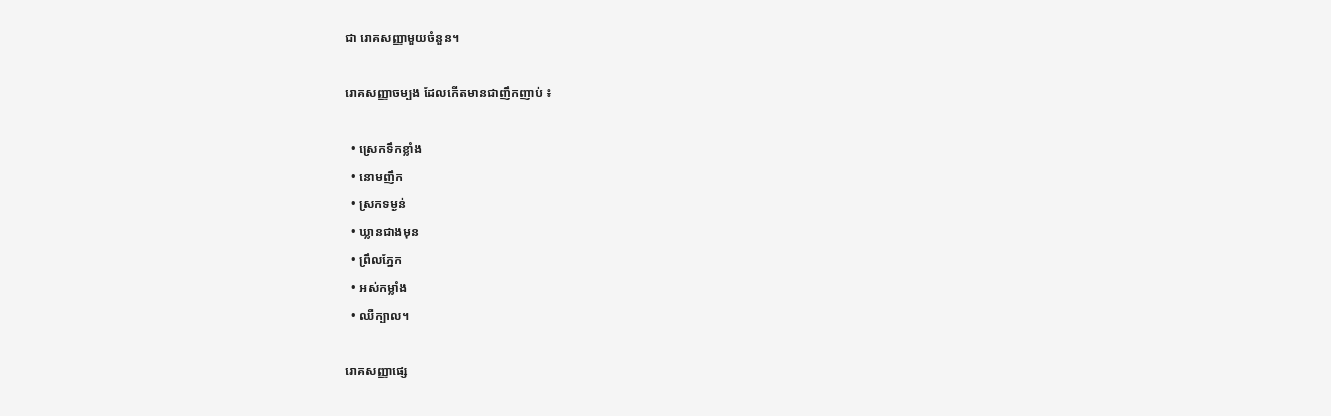ជា រោគសញ្ញាមួយចំនួន។

រោគសញ្ញាចម្បង ដែលកើតមានជាញឹកញាប់ ៖

  • ស្រេកទឹកខ្លាំង
  • នោមញឹក
  • ស្រកទម្ងន់
  • ឃ្លានជាងមុន
  • ព្រឹលភ្នែក
  • អស់កម្លាំង
  • ឈឺក្បាល។

រោគសញ្ញាផ្សេ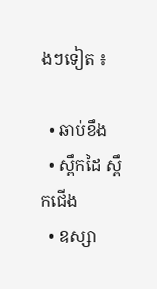ងៗទៀត ៖

  • ឆាប់ខឹង
  • ស្ពឹកដៃ ស្ពឹកជើង
  • ឧស្សា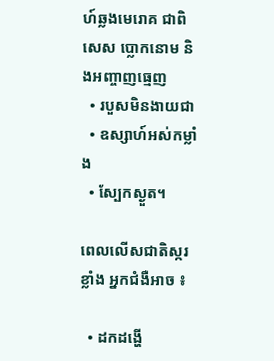ហ៍ឆ្លងមេរោគ ជាពិសេស ប្លោកនោម និងអញ្ចាញធ្មេញ
  • របួសមិនងាយជា
  • ឧស្សាហ៍អស់កម្លាំង
  • ស្បែកស្ងួត។

ពេលលើសជាតិស្ករខ្លាំង អ្នកជំងឺអាច ៖

  • ដកដង្ហើ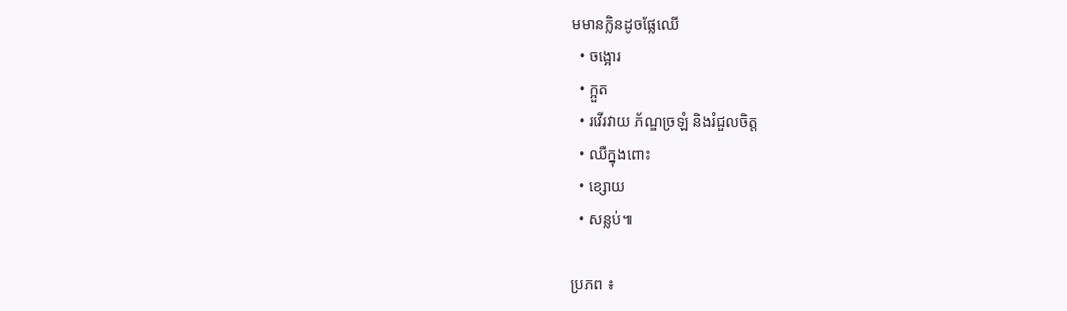មមានក្លិនដូចផ្លែឈើ
  • ចង្អោរ
  • ក្អួត
  • រវើរវាយ ភ័ណ្ឌច្រឡំ និងរំជួលចិត្ត
  • ឈឺក្នុងពោះ
  • ខ្សោយ
  • សន្លប់៕

ប្រភព ៖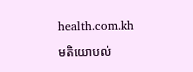health.com.kh

មតិយោបល់